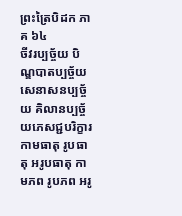ព្រះត្រៃបិដក ភាគ ៦៤
ចីវរប្បច្ច័យ បិណ្ឌបាតប្បច្ច័យ សេនាសនប្បច្ច័យ គិលានប្បច្ច័យភេសជ្ជបរិក្ខារ កាមធាតុ រូបធាតុ អរូបធាតុ កាមភព រូបភព អរូ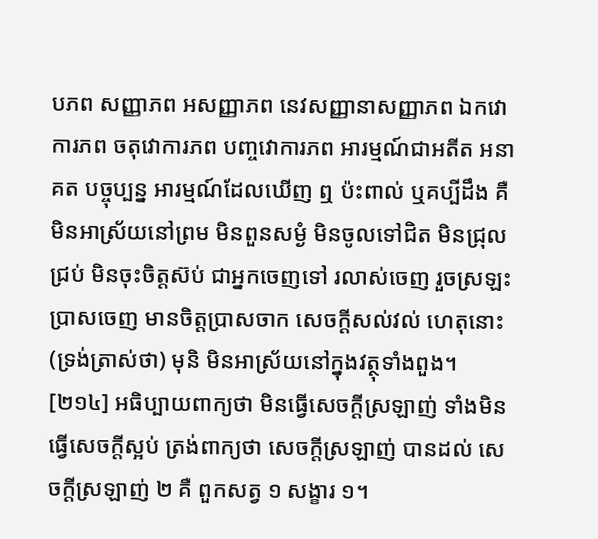បភព សញ្ញាភព អសញ្ញាភព នេវសញ្ញានាសញ្ញាភព ឯកវោការភព ចតុវោការភព បញ្ចវោការភព អារម្មណ៍ជាអតីត អនាគត បច្ចុប្បន្ន អារម្មណ៍ដែលឃើញ ឮ ប៉ះពាល់ ឬគប្បីដឹង គឺមិនអាស្រ័យនៅព្រម មិនពួនសម្ងំ មិនចូលទៅជិត មិនជ្រុលជ្រប់ មិនចុះចិត្តស៊ប់ ជាអ្នកចេញទៅ រលាស់ចេញ រួចស្រឡះ បា្រសចេញ មានចិត្តប្រាសចាក សេចក្តីសល់វល់ ហេតុនោះ (ទ្រង់ត្រាស់ថា) មុនិ មិនអាស្រ័យនៅក្នុងវត្ថុទាំងពួង។
[២១៤] អធិប្បាយពាក្យថា មិនធ្វើសេចក្តីស្រឡាញ់ ទាំងមិនធ្វើសេចក្តីស្អប់ ត្រង់ពាក្យថា សេចក្តីស្រឡាញ់ បានដល់ សេចក្តីស្រឡាញ់ ២ គឺ ពួកសត្វ ១ សង្ខារ ១។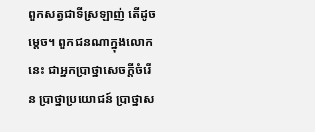ពួកសត្វជាទីស្រឡាញ់ តើដូចម្តេច។ ពួកជនណាក្នុងលោកនេះ ជាអ្នកប្រាថ្នាសេចក្តីចំរើន ប្រាថ្នាប្រយោជន៍ ប្រាថ្នាស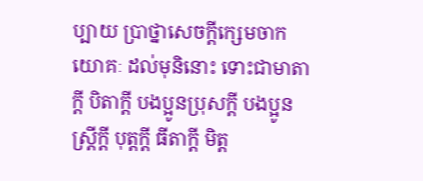ប្បាយ ប្រាថ្នាសេចក្តីក្សេមចាកយោគៈ ដល់មុនិនោះ ទោះជាមាតាក្តី បិតាក្តី បងប្អូនប្រុសក្តី បងប្អូនស្រ្តីក្តី បុត្តក្តី ធីតាក្តី មិត្ត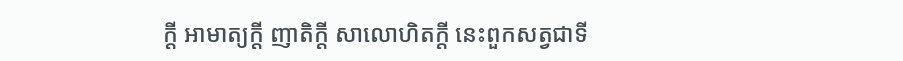ក្តី អាមាត្យក្តី ញាតិក្តី សាលោហិតក្តី នេះពួកសត្វជាទី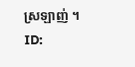ស្រឡាញ់ ។
ID: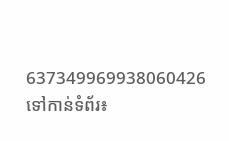637349969938060426
ទៅកាន់ទំព័រ៖